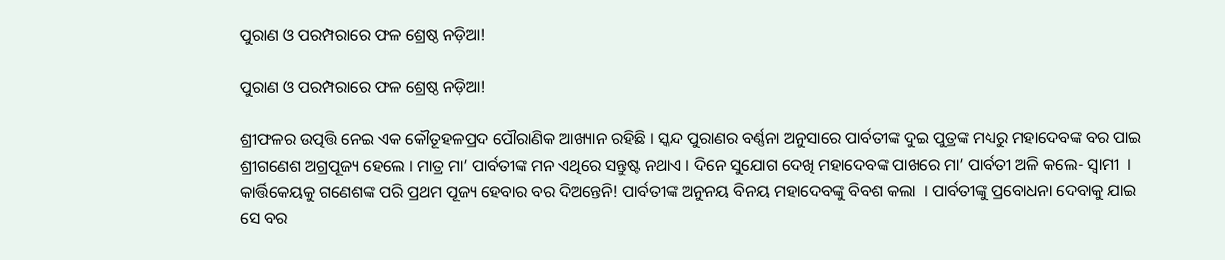ପୁରାଣ ଓ ପରମ୍ପରାରେ ଫଳ ଶ୍ରେଷ୍ଠ ନଡ଼ିଆ!

ପୁରାଣ ଓ ପରମ୍ପରାରେ ଫଳ ଶ୍ରେଷ୍ଠ ନଡ଼ିଆ!

ଶ୍ରୀଫଳର ଉତ୍ପତ୍ତି ନେଇ ଏକ କୌତୂହଳପ୍ରଦ ପୌରାଣିକ ଆଖ୍ୟାନ ରହିଛି । ସ୍କନ୍ଦ ପୁରାଣର ବର୍ଣ୍ଣନା ଅନୁସାରେ ପାର୍ବତୀଙ୍କ ଦୁଇ ପୁତ୍ରଙ୍କ ମଧ୍ୟରୁ ମହାଦେବଙ୍କ ବର ପାଇ ଶ୍ରୀଗଣେଶ ଅଗ୍ରପୂଜ୍ୟ ହେଲେ । ମାତ୍ର ମା’ ପାର୍ବତୀଙ୍କ ମନ ଏଥିରେ ସନ୍ତୁଷ୍ଟ ନଥାଏ । ଦିନେ ସୁଯୋଗ ଦେଖି ମହାଦେବଙ୍କ ପାଖରେ ମା’ ପାର୍ବତୀ ଅଳି କଲେ- ସ୍ୱାମୀ  । କାର୍ତ୍ତିକେୟକୁ ଗଣେଶଙ୍କ ପରି ପ୍ରଥମ ପୂଜ୍ୟ ହେବାର ବର ଦିଅନ୍ତେନି! ପାର୍ବତୀଙ୍କ ଅନୁନୟ ବିନୟ ମହାଦେବଙ୍କୁ ବିବଶ କଲା  । ପାର୍ବତୀଙ୍କୁ ପ୍ରବୋଧନା ଦେବାକୁ ଯାଇ ସେ ବର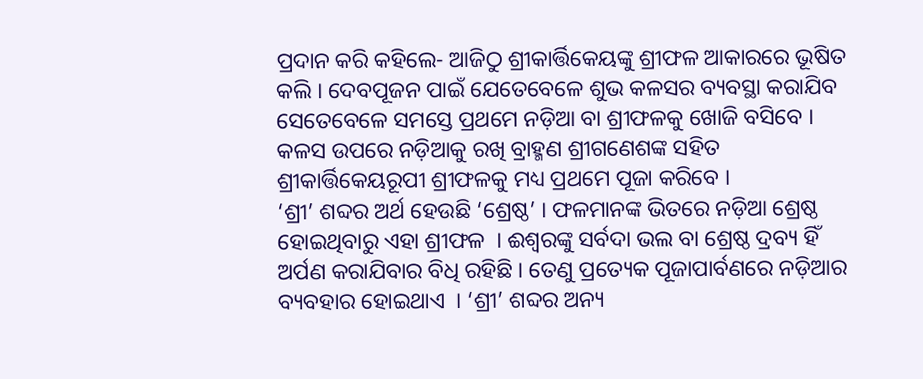ପ୍ରଦାନ କରି କହିଲେ- ଆଜିଠୁ ଶ୍ରୀକାର୍ତ୍ତିକେୟଙ୍କୁ ଶ୍ରୀଫଳ ଆକାରରେ ଭୂଷିତ କଲି । ଦେବପୂଜନ ପାଇଁ ଯେତେବେଳେ ଶୁଭ କଳସର ବ୍ୟବସ୍ଥା କରାଯିବ ସେତେବେଳେ ସମସ୍ତେ ପ୍ରଥମେ ନଡ଼ିଆ ବା ଶ୍ରୀଫଳକୁ ଖୋଜି ବସିବେ । କଳସ ଉପରେ ନଡ଼ିଆକୁ ରଖି ବ୍ରାହ୍ମଣ ଶ୍ରୀଗଣେଶଙ୍କ ସହିତ ଶ୍ରୀକାର୍ତ୍ତିକେୟରୂପୀ ଶ୍ରୀଫଳକୁ ମଧ୍ୟ ପ୍ରଥମେ ପୂଜା କରିବେ ।
‘ଶ୍ରୀ’ ଶବ୍ଦର ଅର୍ଥ ହେଉଛି ‘ଶ୍ରେଷ୍ଠ’ । ଫଳମାନଙ୍କ ଭିତରେ ନଡ଼ିଆ ଶ୍ରେଷ୍ଠ ହୋଇଥିବାରୁ ଏହା ଶ୍ରୀଫଳ  । ଈଶ୍ୱରଙ୍କୁ ସର୍ବଦା ଭଲ ବା ଶ୍ରେଷ୍ଠ ଦ୍ରବ୍ୟ ହିଁ ଅର୍ପଣ କରାଯିବାର ବିଧି ରହିଛି । ତେଣୁ ପ୍ରତ୍ୟେକ ପୂଜାପାର୍ବଣରେ ନଡ଼ିଆର ବ୍ୟବହାର ହୋଇଥାଏ  । ‘ଶ୍ରୀ’ ଶବ୍ଦର ଅନ୍ୟ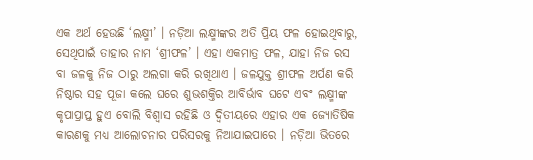ଏକ ଅର୍ଥ ହେଉଛି ‘ଲକ୍ଷ୍ମୀ’ । ନଡ଼ିଆ ଲକ୍ଷ୍ମୀଙ୍କର ଅତି ପ୍ରିୟ ଫଳ ହୋଇଥିବାରୁ, ସେଥିପାଇଁ ତାହାର ନାମ ‘ଶ୍ରୀଫଳ’ । ଏହା ଏକମାତ୍ର ଫଳ, ଯାହା ନିଜ ରସ ବା ଜଳକୁ ନିଜ ଠାରୁ ଅଲଗା କରି ରଖିଥାଏ । ଜଳଯୁକ୍ତ ଶ୍ରୀଫଳ ଅର୍ପଣ କରି ନିଷ୍ଠାର ସହ ପୂଜା କଲେ ଘରେ ଶୁଭଶକ୍ତିର ଆବିର୍ଭାବ ଘଟେ ଏବଂ ଲକ୍ଷ୍ମୀଙ୍କ କୃପାପ୍ରାପ୍ତ ହୁଏ ବୋଲି ବିଶ୍ୱାସ ରହିଛି ଓ ଦ୍ୱିତୀୟରେ ଏହାର ଏକ ଜ୍ୟୋତିଷିକ କାରଣକୁ ମଧ୍ୟ ଆଲୋଚନାର ପରିସରକୁ ନିଆଯାଇପାରେ । ନଡ଼ିଆ ଭିତରେ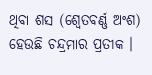ଥିବା ଶସ (ଶ୍ୱେତବର୍ଣ୍ଣ ଅଂଶ) ହେଉଛି ଚନ୍ଦ୍ରମାର ପ୍ରତୀକ ।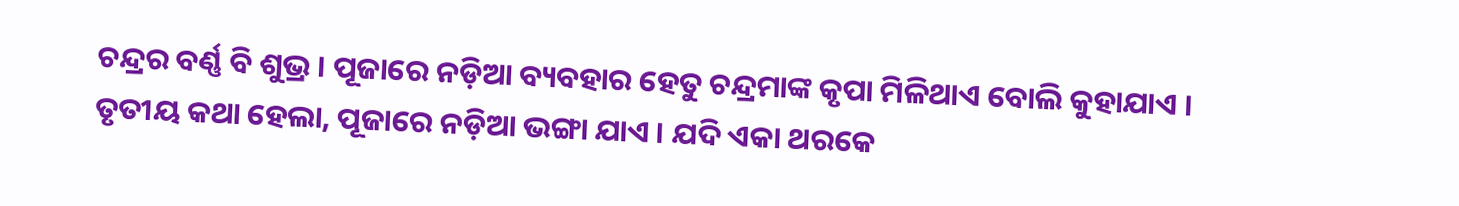ଚନ୍ଦ୍ରର ବର୍ଣ୍ଣ ବି ଶୁଭ୍ର । ପୂଜାରେ ନଡ଼ିଆ ବ୍ୟବହାର ହେତୁ ଚନ୍ଦ୍ରମାଙ୍କ କୃପା ମିଳିଥାଏ ବୋଲି କୁହାଯାଏ । ତୃତୀୟ କଥା ହେଲା, ପୂଜାରେ ନଡ଼ିଆ ଭଙ୍ଗା ଯାଏ । ଯଦି ଏକା ଥରକେ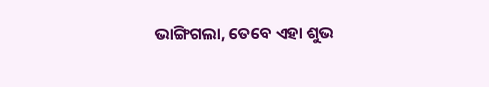ଭାଙ୍ଗିଗଲା, ତେବେ ଏହା ଶୁଭ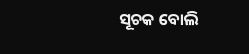ସୂଚକ ବୋଲି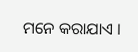ମନେ କରାଯାଏ ।